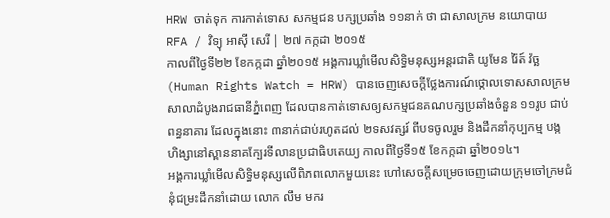HRW ចាត់ទុក ការកាត់ទោស សកម្មជន បក្សប្រឆាំង ១១នាក់ ថា ជាសាលក្រម នយោបាយ
RFA / វិទ្យុ អាស៊ី សេរី | ២៧ កក្កដា ២០១៥
កាលពីថ្ងៃទី២២ ខែកក្កដា ឆ្នាំ២០១៥ អង្គការឃ្លាំមើលសិទ្ធិមនុស្សអន្តរជាតិ យូមែន រ៉ៃត៍ វ៉ច្ឆ (Human Rights Watch = HRW) បានចេញសេចក្តីថ្លែងការណ៍ថ្កោលទោសសាលក្រមសាលាដំបូងរាជធានីភ្នំពេញ ដែលបានកាត់ទោសឲ្យសកម្មជនគណបក្សប្រឆាំងចំនួន ១១រូប ជាប់ពន្ធនាគារ ដែលក្នុងនោះ ៣នាក់ជាប់រហូតដល់ ២ទសវត្សរ៍ ពីបទចូលរួម និងដឹកនាំកុប្បកម្ម បង្កហិង្សានៅស្ពាននាគក្បែរទីលានប្រជាធិបតេយ្យ កាលពីថ្ងៃទី១៥ ខែកក្កដា ឆ្នាំ២០១៤។
អង្គការឃ្លាំមើលសិទ្ធិមនុស្សលើពិភពលោកមួយនេះ ហៅសេចក្តីសម្រេចចេញដោយក្រុមចៅក្រមជំនុំជម្រះដឹកនាំដោយ លោក លឹម មករ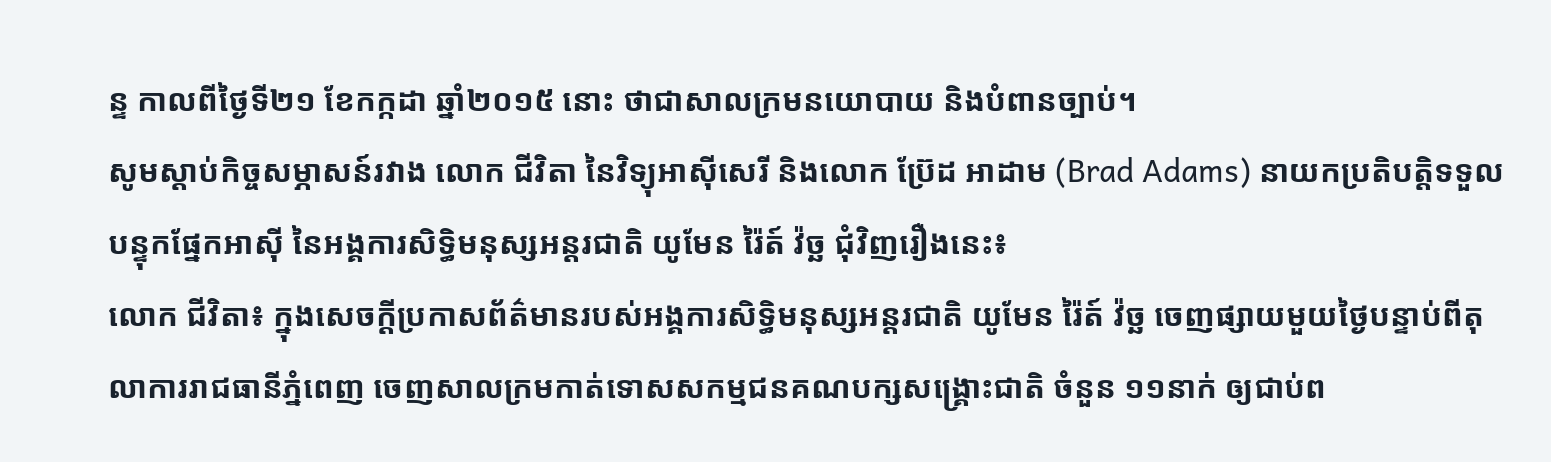ន្ទ កាលពីថ្ងៃទី២១ ខែកក្កដា ឆ្នាំ២០១៥ នោះ ថាជាសាលក្រមនយោបាយ និងបំពានច្បាប់។
សូមស្តាប់កិច្ចសម្ភាសន៍រវាង លោក ជីវិតា នៃវិទ្យុអាស៊ីសេរី និងលោក ប្រ៊ែដ អាដាម (Brad Adams) នាយកប្រតិបត្តិទទួលបន្ទុកផ្នែកអាស៊ី នៃអង្គការសិទ្ធិមនុស្សអន្តរជាតិ យូមែន រ៉ៃត៍ វ៉ច្ឆ ជុំវិញរឿងនេះ៖
លោក ជីវិតា៖ ក្នុងសេចក្តីប្រកាសព័ត៌មានរបស់អង្គការសិទ្ធិមនុស្សអន្តរជាតិ យូមែន រ៉ៃត៍ វ៉ច្ឆ ចេញផ្សាយមួយថ្ងៃបន្ទាប់ពីតុលាការរាជធានីភ្នំពេញ ចេញសាលក្រមកាត់ទោសសកម្មជនគណបក្សសង្គ្រោះជាតិ ចំនួន ១១នាក់ ឲ្យជាប់ព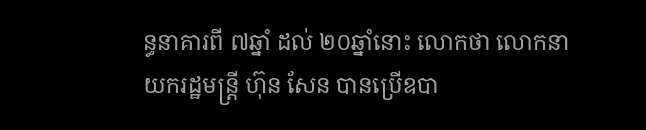ន្ធនាគារពី ៧ឆ្នាំ ដល់ ២០ឆ្នាំនោះ លោកថា លោកនាយករដ្ឋមន្ត្រី ហ៊ុន សែន បានប្រើឧបា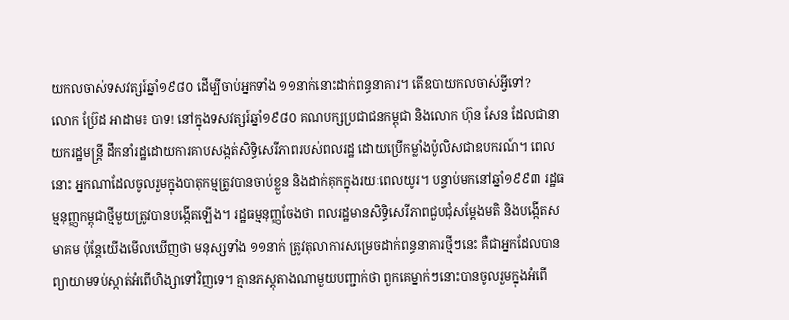យកលចាស់ទសវត្សរ៍ឆ្នាំ១៩៨០ ដើម្បីចាប់អ្នកទាំង ១១នាក់នោះដាក់ពន្ធនាគារ។ តើឧបាយកលចាស់អ្វីទៅ?
លោក ប្រ៊ែដ អាដាម៖ បាទ! នៅក្នុងទសវត្សរ៍ឆ្នាំ១៩៨០ គណបក្សប្រជាជនកម្ពុជា និងលោក ហ៊ុន សែន ដែលជានាយករដ្ឋមន្ត្រី ដឹកនាំរដ្ឋដោយការគាបសង្កត់សិទ្ធិសេរីភាពរបស់ពលរដ្ឋ ដោយប្រើកម្លាំងប៉ូលិសជាឧបករណ៍។ ពេលនោះ អ្នកណាដែលចូលរួមក្នុងបាតុកម្មត្រូវបានចាប់ខ្លួន និងដាក់គុកក្នុងរយៈពេលយូរ។ បន្ទាប់មកនៅឆ្នាំ១៩៩៣ រដ្ឋធម្មនុញ្ញកម្ពុជាថ្មីមួយត្រូវបានបង្កើតឡើង។ រដ្ឋធម្មនុញ្ញចែងថា ពលរដ្ឋមានសិទ្ធិសេរីភាពជួបជុំសម្ដែងមតិ និងបង្កើតសមាគម ប៉ុន្តែយើងមើលឃើញថា មនុស្សទាំង ១១នាក់ ត្រូវតុលាការសម្រេចដាក់ពន្ធនាគារថ្មីៗនេះ គឺជាអ្នកដែលបានព្យាយាមទប់ស្កាត់អំពើហិង្សាទៅវិញទេ។ គ្មានភស្តុតាងណាមួយបញ្ជាក់ថា ពួកគេម្នាក់ៗនោះបានចូលរួមក្នុងអំពើ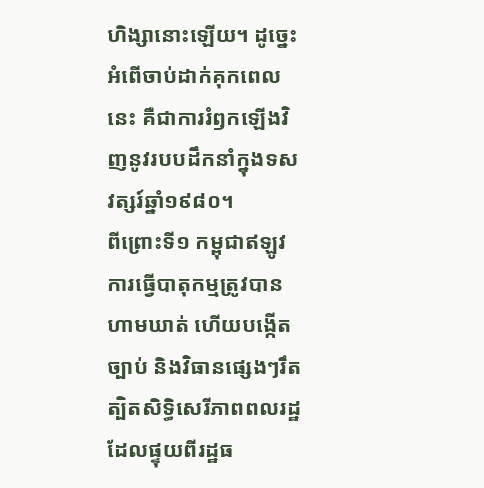ហិង្សានោះឡើយ។ ដូច្នេះ អំពើចាប់ដាក់គុកពេលនេះ គឺជាការរំឭកឡើងវិញនូវរបបដឹកនាំក្នុងទសវត្សរ៍ឆ្នាំ១៩៨០។
ពីព្រោះទី១ កម្ពុជាឥឡូវ ការធ្វើបាតុកម្មត្រូវបានហាមឃាត់ ហើយបង្កើតច្បាប់ និងវិធានផ្សេងៗរឹតត្បិតសិទ្ធិសេរីភាពពលរដ្ឋ ដែលផ្ទុយពីរដ្ឋធ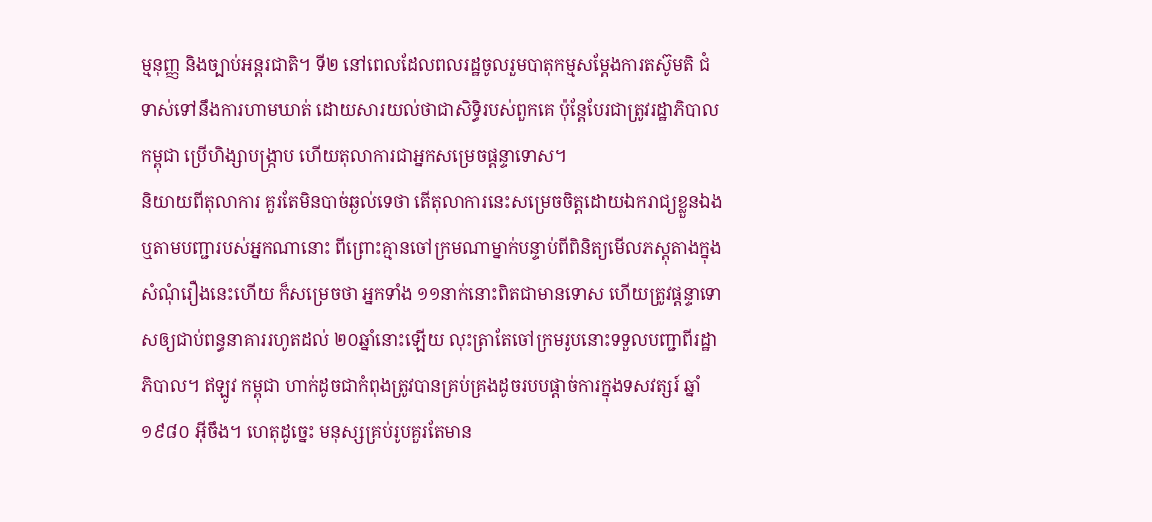ម្មនុញ្ញ និងច្បាប់អន្តរជាតិ។ ទី២ នៅពេលដែលពលរដ្ឋចូលរួមបាតុកម្មសម្ដែងការតស៊ូមតិ ជំទាស់ទៅនឹងការហាមឃាត់ ដោយសារយល់ថាជាសិទ្ធិរបស់ពួកគេ ប៉ុន្តែបែរជាត្រូវរដ្ឋាភិបាលកម្ពុជា ប្រើហិង្សាបង្ក្រាប ហើយតុលាការជាអ្នកសម្រេចផ្ដន្ទាទោស។
និយាយពីតុលាការ គួរតែមិនបាច់ឆ្ងល់ទេថា តើតុលាការនេះសម្រេចចិត្តដោយឯករាជ្យខ្លួនឯង ឬតាមបញ្ជារបស់អ្នកណានោះ ពីព្រោះគ្មានចៅក្រមណាម្នាក់បន្ទាប់ពីពិនិត្យមើលភស្តុតាងក្នុង សំណុំរឿងនេះហើយ ក៏សម្រេចថា អ្នកទាំង ១១នាក់នោះពិតជាមានទោស ហើយត្រូវផ្ដន្ទាទោសឲ្យជាប់ពន្ធនាគាររហូតដល់ ២០ឆ្នាំនោះឡើយ លុះត្រាតែចៅក្រមរូបនោះទទួលបញ្ជាពីរដ្ឋាភិបាល។ ឥឡូវ កម្ពុជា ហាក់ដូចជាកំពុងត្រូវបានគ្រប់គ្រងដូចរបបផ្ដាច់ការក្នុងទសវត្សរ៍ ឆ្នាំ១៩៨០ អ៊ីចឹង។ ហេតុដូច្នេះ មនុស្សគ្រប់រូបគួរតែមាន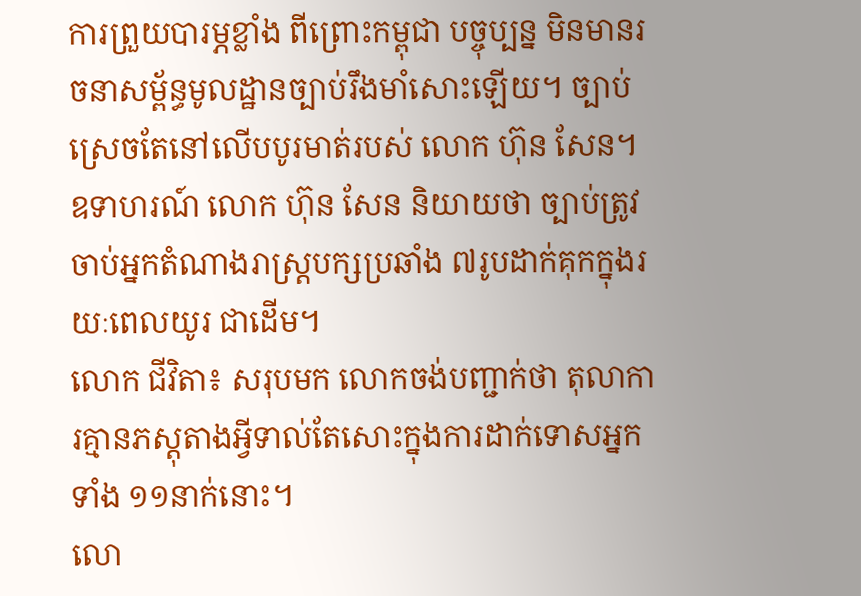ការព្រួយបារម្ភខ្លាំង ពីព្រោះកម្ពុជា បច្ចុប្បន្ន មិនមានរចនាសម្ព័ន្ធមូលដ្ឋានច្បាប់រឹងមាំសោះឡើយ។ ច្បាប់ស្រេចតែនៅលើបបូរមាត់របស់ លោក ហ៊ុន សែន។
ឧទាហរណ៍ លោក ហ៊ុន សែន និយាយថា ច្បាប់ត្រូវចាប់អ្នកតំណាងរាស្ត្របក្សប្រឆាំង ៧រូបដាក់គុកក្នុងរយៈពេលយូរ ជាដើម។
លោក ជីវិតា៖ សរុបមក លោកចង់បញ្ជាក់ថា តុលាការគ្មានភស្តុតាងអ្វីទាល់តែសោះក្នុងការដាក់ទោសអ្នកទាំង ១១នាក់នោះ។
លោ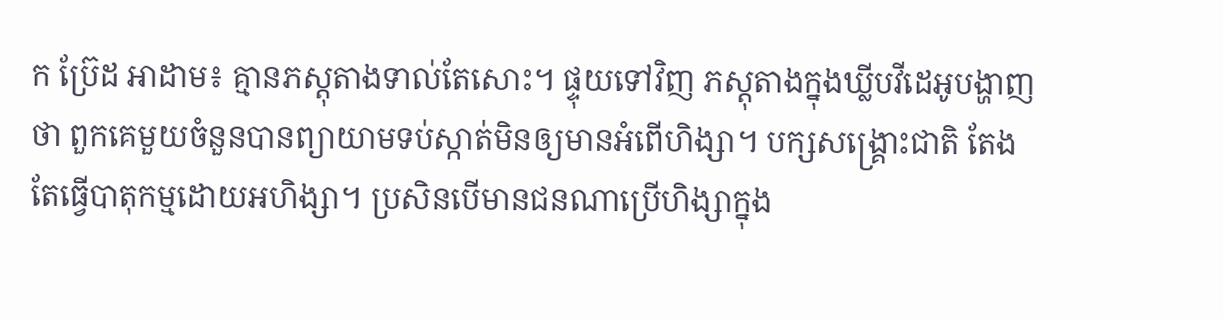ក ប្រ៊ែដ អាដាម៖ គ្មានភស្តុតាងទាល់តែសោះ។ ផ្ទុយទៅវិញ ភស្តុតាងក្នុងឃ្លីបវីដេអូបង្ហាញថា ពួកគេមួយចំនួនបានព្យាយាមទប់ស្កាត់មិនឲ្យមានអំពើហិង្សា។ បក្សសង្គ្រោះជាតិ តែងតែធ្វើបាតុកម្មដោយអហិង្សា។ ប្រសិនបើមានជនណាប្រើហិង្សាក្នុង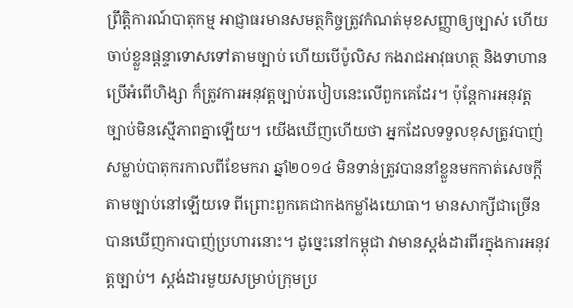ព្រឹត្តិការណ៍បាតុកម្ម អាជ្ញាធរមានសមត្ថកិច្ចត្រូវកំណត់មុខសញ្ញាឲ្យច្បាស់ ហើយចាប់ខ្លួនផ្ដន្ទាទោសទៅតាមច្បាប់ ហើយបើប៉ូលិស កងរាជអាវុធហត្ថ និងទាហាន ប្រើអំពើហិង្សា ក៏ត្រូវការអនុវត្តច្បាប់របៀបនេះលើពួកគេដែរ។ ប៉ុន្តែការអនុវត្តច្បាប់មិនស្មើភាពគ្នាឡើយ។ យើងឃើញហើយថា អ្នកដែលទទួលខុសត្រូវបាញ់សម្លាប់បាតុករកាលពីខែមករា ឆ្នាំ២០១៤ មិនទាន់ត្រូវបាននាំខ្លួនមកកាត់សេចក្តីតាមច្បាប់នៅឡើយទេ ពីព្រោះពួកគេជាកងកម្លាំងយោធា។ មានសាក្សីជាច្រើនបានឃើញការបាញ់ប្រហារនោះ។ ដូច្នេះនៅកម្ពុជា វាមានស្តង់ដារពីរក្នុងការអនុវត្តច្បាប់។ ស្តង់ដារមួយសម្រាប់ក្រុមប្រ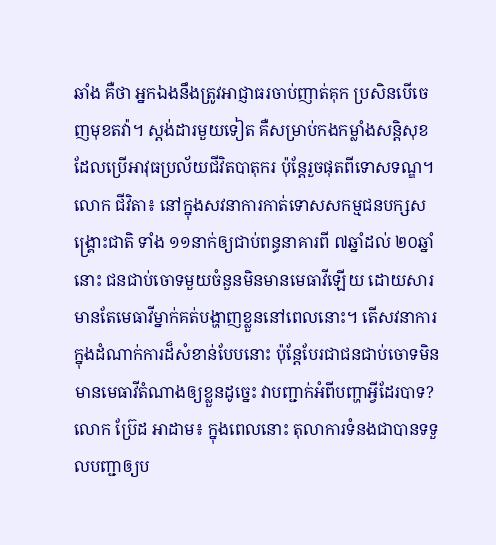ឆាំង គឺថា អ្នកឯងនឹងត្រូវអាជ្ញាធរចាប់ញាត់គុក ប្រសិនបើចេញមុខតវ៉ា។ ស្តង់ដារមួយទៀត គឺសម្រាប់កងកម្លាំងសន្តិសុខដែលប្រើអាវុធប្រល័យជីវិតបាតុករ ប៉ុន្តែរួចផុតពីទោសទណ្ឌ។
លោក ជីវិតា៖ នៅក្នុងសវនាការកាត់ទោសសកម្មជនបក្សសង្គ្រោះជាតិ ទាំង ១១នាក់ឲ្យជាប់ពន្ធនាគារពី ៧ឆ្នាំដល់ ២០ឆ្នាំនោះ ជនជាប់ចោទមួយចំនួនមិនមានមេធាវីឡើយ ដោយសារមានតែមេធាវីម្នាក់គត់បង្ហាញខ្លួននៅពេលនោះ។ តើសវនាការក្នុងដំណាក់ការដ៏សំខាន់បែបនោះ ប៉ុន្តែបែរជាជនជាប់ចោទមិនមានមេធាវីតំណាងឲ្យខ្លួនដូច្នេះ វាបញ្ជាក់អំពីបញ្ហាអ្វីដែរបាទ?
លោក ប្រ៊ែដ អាដាម៖ ក្នុងពេលនោះ តុលាការទំនងជាបានទទួលបញ្ជាឲ្យប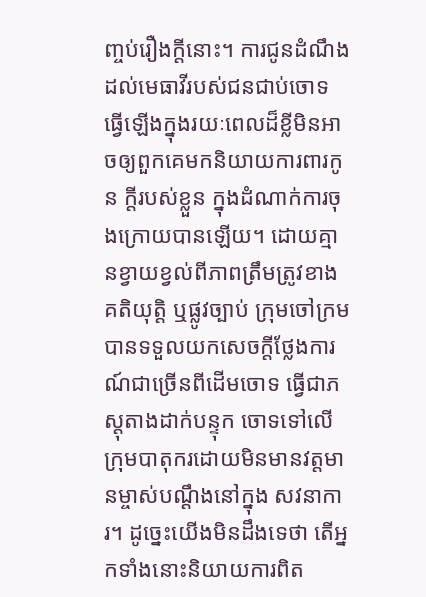ញ្ចប់រឿងក្តីនោះ។ ការជូនដំណឹងដល់មេធាវីរបស់ជនជាប់ចោទ ធ្វើឡើងក្នុងរយៈពេលដ៏ខ្លីមិនអាចឲ្យពួកគេមកនិយាយការពារកូន ក្តីរបស់ខ្លួន ក្នុងដំណាក់ការចុងក្រោយបានឡើយ។ ដោយគ្មានខ្វាយខ្វល់ពីភាពត្រឹមត្រូវខាងគតិយុត្តិ ឬផ្លូវច្បាប់ ក្រុមចៅក្រមបានទទួលយកសេចក្តីថ្លែងការណ៍ជាច្រើនពីដើមចោទ ធ្វើជាភស្តុតាងដាក់បន្ទុក ចោទទៅលើក្រុមបាតុករដោយមិនមានវត្តមានម្ចាស់បណ្ដឹងនៅក្នុង សវនាការ។ ដូច្នេះយើងមិនដឹងទេថា តើអ្នកទាំងនោះនិយាយការពិត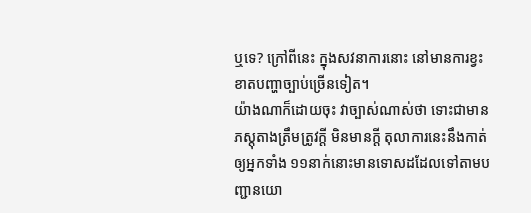ឬទេ? ក្រៅពីនេះ ក្នុងសវនាការនោះ នៅមានការខ្វះខាតបញ្ហាច្បាប់ច្រើនទៀត។
យ៉ាងណាក៏ដោយចុះ វាច្បាស់ណាស់ថា ទោះជាមានភស្តុតាងត្រឹមត្រូវក្តី មិនមានក្តី តុលាការនេះនឹងកាត់ឲ្យអ្នកទាំង ១១នាក់នោះមានទោសដដែលទៅតាមបញ្ជានយោ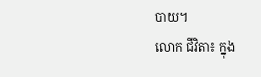បាយ។
លោក ជីវិតា៖ ក្នុង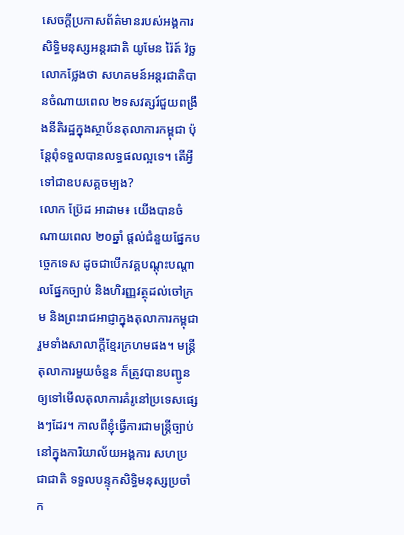សេចក្តីប្រកាសព័ត៌មានរបស់អង្គការសិទ្ធិមនុស្សអន្តរជាតិ យូមែន រ៉ៃត៍ វ៉ច្ឆ លោកថ្លែងថា សហគមន៍អន្តរជាតិបានចំណាយពេល ២ទសវត្សរ៍ជួយពង្រឹងនីតិរដ្ឋក្នុងស្ថាប័នតុលាការកម្ពុជា ប៉ុន្តែពុំទទួលបានលទ្ធផលល្អទេ។ តើអ្វីទៅជាឧបសគ្គចម្បង?
លោក ប្រ៊ែដ អាដាម៖ យើងបានចំណាយពេល ២០ឆ្នាំ ផ្តល់ជំនួយផ្នែកបច្ចេកទេស ដូចជាបើកវគ្គបណ្តុះបណ្តាលផ្នែកច្បាប់ និងហិរញ្ញវត្ថុដល់ចៅក្រម និងព្រះរាជអាជ្ញាក្នុងតុលាការកម្ពុជា រួមទាំងសាលាក្តីខ្មែរក្រហមផង។ មន្ត្រីតុលាការមួយចំនួន ក៏ត្រូវបានបញ្ជូនឲ្យទៅមើលតុលាការគំរូនៅប្រទេសផ្សេងៗដែរ។ កាលពីខ្ញុំធ្វើការជាមន្ត្រីច្បាប់នៅក្នុងការិយាល័យអង្គការ សហប្រជាជាតិ ទទួលបន្ទុកសិទ្ធិមនុស្សប្រចាំក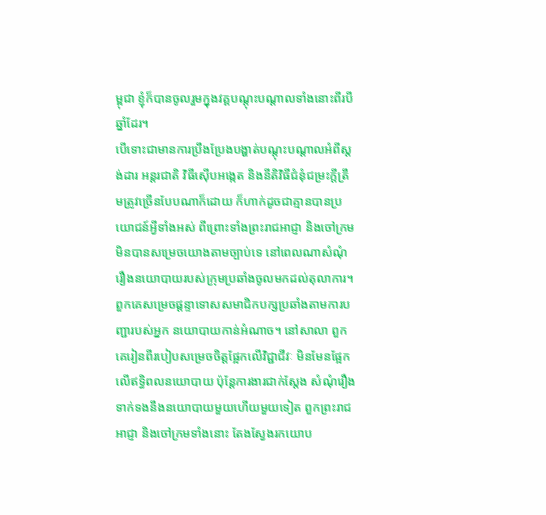ម្ពុជា ខ្ញុំក៏បានចូលរួមក្នុងវគ្គបណ្តុះបណ្តាលទាំងនោះពីរបីឆ្នាំដែរ។
បើទោះជាមានការប្រឹងប្រែងបង្ហាត់បណ្តុះបណ្តាលអំពីស្តង់ដារ អន្តរជាតិ វិធីស៊ើបអង្កេត និងនីតិវិធីជំនុំជម្រះក្តីត្រឹមត្រូវច្រើនបែបណាក៏ដោយ ក៏ហាក់ដូចជាគ្មានបានប្រយោជន៍អ្វីទាំងអស់ ពីព្រោះទាំងព្រះរាជអាជ្ញា និងចៅក្រម មិនបានសម្រេចយោងតាមច្បាប់ទេ នៅពេលណាសំណុំរឿងនយោបាយរបស់ក្រុមប្រឆាំងចូលមកដល់តុលាការ។ ពួកគេសម្រេចផ្ដន្ទាទោសសមាជិកបក្សប្រឆាំងតាមការបញ្ជារបស់អ្នក នយោបាយកាន់អំណាច។ នៅសាលា ពួកគេរៀនពីរបៀបសម្រេចចិត្តផ្អែកលើវិជ្ជាជីវៈ មិនមែនផ្អែកលើឥទ្ធិពលនយោបាយ ប៉ុន្តែការងារជាក់ស្តែង សំណុំរឿងទាក់ទងនឹងនយោបាយមួយហើយមួយទៀត ពួកព្រះរាជអាជ្ញា និងចៅក្រមទាំងនោះ តែងស្វែងរកយោប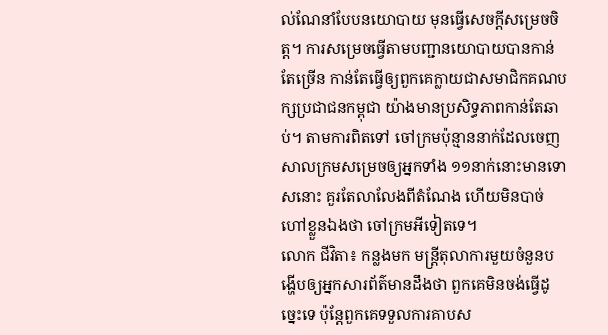ល់ណែនាំបែបនយោបាយ មុនធ្វើសេចក្តីសម្រេចចិត្ត។ ការសម្រេចធ្វើតាមបញ្ជានយោបាយបានកាន់តែច្រើន កាន់តែធ្វើឲ្យពួកគេក្លាយជាសមាជិកគណបក្សប្រជាជនកម្ពុជា យ៉ាងមានប្រសិទ្ធភាពកាន់តែឆាប់។ តាមការពិតទៅ ចៅក្រមប៉ុន្មាននាក់ដែលចេញសាលក្រមសម្រេចឲ្យអ្នកទាំង ១១នាក់នោះមានទោសនោះ គួរតែលាលែងពីតំណែង ហើយមិនបាច់ហៅខ្លួនឯងថា ចៅក្រមអីទៀតទេ។
លោក ជីវិតា៖ កន្លងមក មន្ត្រីតុលាការមួយចំនួនបង្ហើបឲ្យអ្នកសារព័ត៌មានដឹងថា ពួកគេមិនចង់ធ្វើដូច្នេះទេ ប៉ុន្តែពួកគេទទួលការគាបស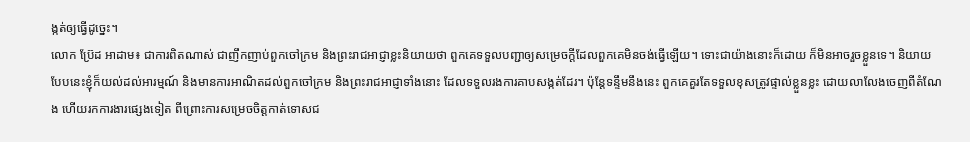ង្កត់ឲ្យធ្វើដូច្នេះ។
លោក ប្រ៊ែដ អាដាម៖ ជាការពិតណាស់ ជាញឹកញាប់ពួកចៅក្រម និងព្រះរាជអាជ្ញាខ្លះនិយាយថា ពួកគេទទួលបញ្ជាឲ្យសម្រេចក្តីដែលពួកគេមិនចង់ធ្វើឡើយ។ ទោះជាយ៉ាងនោះក៏ដោយ ក៏មិនអាចរួចខ្លួនទេ។ និយាយបែបនេះខ្ញុំក៏យល់ដល់អារម្មណ៍ និងមានការអាណិតដល់ពួកចៅក្រម និងព្រះរាជអាជ្ញាទាំងនោះ ដែលទទួលរងការគាបសង្កត់ដែរ។ ប៉ុន្តែទន្ទឹមនឹងនេះ ពួកគេគួរតែទទួលខុសត្រូវផ្ទាល់ខ្លួនខ្លះ ដោយលាលែងចេញពីតំណែង ហើយរកការងារផ្សេងទៀត ពីព្រោះការសម្រេចចិត្តកាត់ទោសជ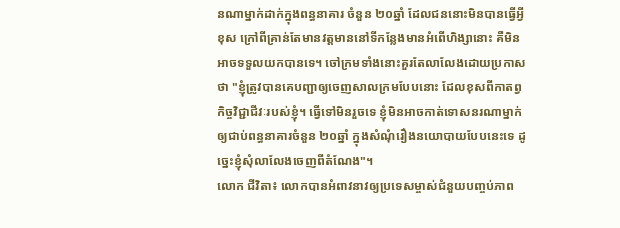នណាម្នាក់ដាក់ក្នុងពន្ធនាគារ ចំនួន ២០ឆ្នាំ ដែលជននោះមិនបានធ្វើអ្វីខុស ក្រៅពីគ្រាន់តែមានវត្តមាននៅទីកន្លែងមានអំពើហិង្សានោះ គឺមិនអាចទទួលយកបានទេ។ ចៅក្រមទាំងនោះគួរតែលាលែងដោយប្រកាសថា "ខ្ញុំត្រូវបានគេបញ្ជាឲ្យចេញសាលក្រមបែបនោះ ដែលខុសពីកាតព្វកិច្ចវិជ្ជាជីវៈរបស់ខ្ញុំ។ ធ្វើទៅមិនរួចទេ ខ្ញុំមិនអាចកាត់ទោសនរណាម្នាក់ឲ្យជាប់ពន្ធនាគារចំនួន ២០ឆ្នាំ ក្នុងសំណុំរឿងនយោបាយបែបនេះទេ ដូច្នេះខ្ញុំសុំលាលែងចេញពីតំណែង"។
លោក ជីវិតា៖ លោកបានអំពាវនាវឲ្យប្រទេសម្ចាស់ជំនួយបញ្ចប់ភាព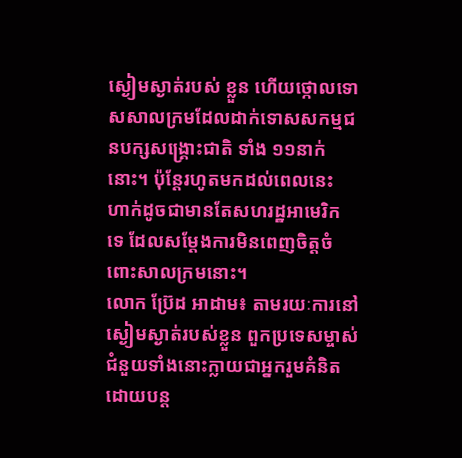ស្ងៀមស្ងាត់របស់ ខ្លួន ហើយថ្កោលទោសសាលក្រមដែលដាក់ទោសសកម្មជនបក្សសង្គ្រោះជាតិ ទាំង ១១នាក់នោះ។ ប៉ុន្តែរហូតមកដល់ពេលនេះ ហាក់ដូចជាមានតែសហរដ្ឋអាមេរិក ទេ ដែលសម្ដែងការមិនពេញចិត្តចំពោះសាលក្រមនោះ។
លោក ប្រ៊ែដ អាដាម៖ តាមរយៈការនៅស្ងៀមស្ងាត់របស់ខ្លួន ពួកប្រទេសម្ចាស់ជំនួយទាំងនោះក្លាយជាអ្នករួមគំនិត ដោយបន្ត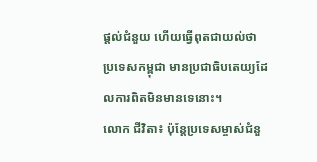ផ្តល់ជំនួយ ហើយធ្វើពុតជាយល់ថា ប្រទេសកម្ពុជា មានប្រជាធិបតេយ្យដែលការពិតមិនមានទេនោះ។
លោក ជីវិតា៖ ប៉ុន្តែប្រទេសម្ចាស់ជំនួ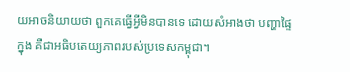យអាចនិយាយថា ពួកគេធ្វើអ្វីមិនបានទេ ដោយសំអាងថា បញ្ហាផ្ទៃក្នុង គឺជាអធិបតេយ្យភាពរបស់ប្រទេសកម្ពុជា។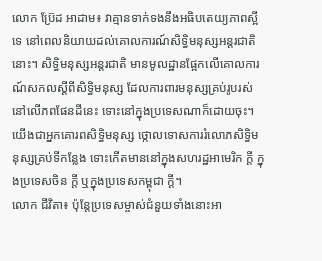លោក ប្រ៊ែដ អាដាម៖ វាគ្មានទាក់ទងនឹងអធិបតេយ្យភាពស្អីទេ នៅពេលនិយាយដល់គោលការណ៍សិទ្ធិមនុស្សអន្តរជាតិនោះ។ សិទ្ធិមនុស្សអន្តរជាតិ មានមូលដ្ឋានផ្អែកលើគោលការណ៍សកលស្ដីពីសិទ្ធិមនុស្ស ដែលការពារមនុស្សគ្រប់រូបរស់នៅលើភពផែនដីនេះ ទោះនៅក្នុងប្រទេសណាក៏ដោយចុះ។ យើងជាអ្នកគោរពសិទ្ធិមនុស្ស ថ្កោលទោសការរំលោភសិទ្ធិមនុស្សគ្រប់ទីកន្លែង ទោះកើតមាននៅក្នុងសហរដ្ឋអាមេរិក ក្តី ក្នុងប្រទេសចិន ក្តី ឬក្នុងប្រទេសកម្ពុជា ក្តី។
លោក ជីវិតា៖ ប៉ុន្តែប្រទេសម្ចាស់ជំនួយទាំងនោះអា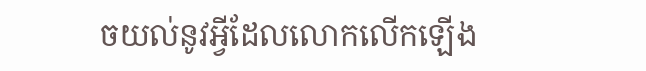ចយល់នូវអ្វីដែលលោកលើកឡើង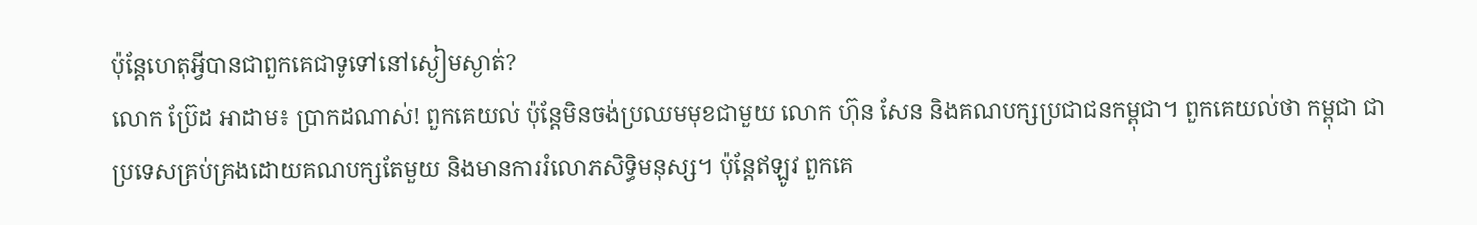ប៉ុន្តែហេតុអ្វីបានជាពួកគេជាទូទៅនៅស្ងៀមស្ងាត់?
លោក ប្រ៊ែដ អាដាម៖ ប្រាកដណាស់! ពួកគេយល់ ប៉ុន្តែមិនចង់ប្រឈមមុខជាមួយ លោក ហ៊ុន សែន និងគណបក្សប្រជាជនកម្ពុជា។ ពួកគេយល់ថា កម្ពុជា ជាប្រទេសគ្រប់គ្រងដោយគណបក្សតែមួយ និងមានការរំលោភសិទ្ធិមនុស្ស។ ប៉ុន្តែឥឡូវ ពួកគេ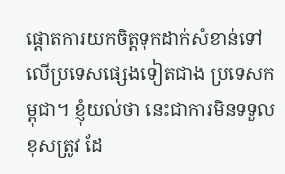ផ្ដោតការយកចិត្តទុកដាក់សំខាន់ទៅលើប្រទេសផ្សេងទៀតជាង ប្រទេសកម្ពុជា។ ខ្ញុំយល់ថា នេះជាការមិនទទួលខុសត្រូវ ដែ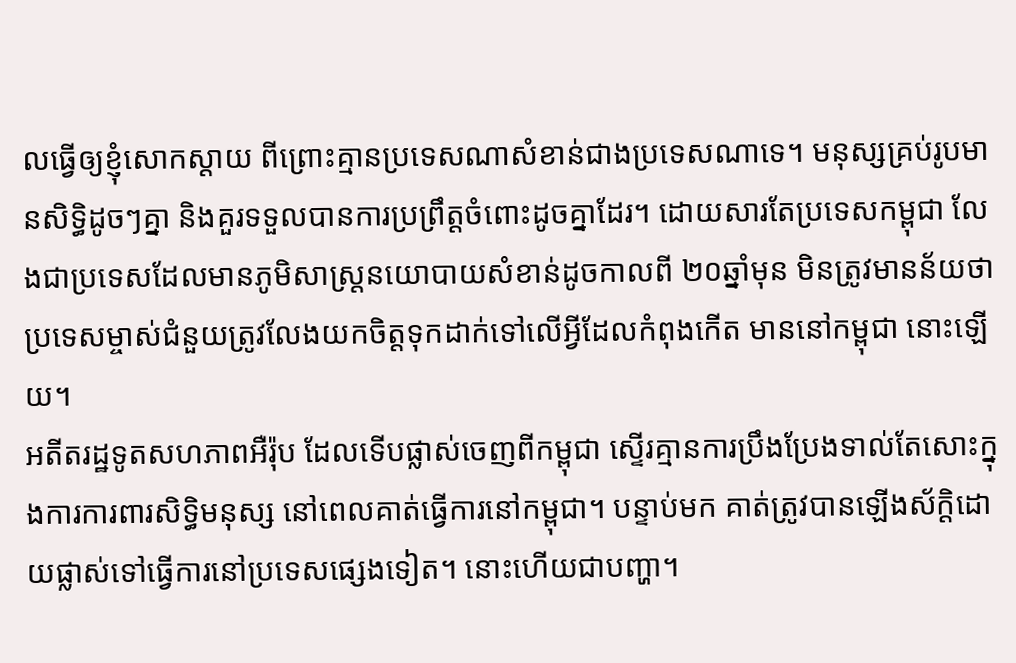លធ្វើឲ្យខ្ញុំសោកស្ដាយ ពីព្រោះគ្មានប្រទេសណាសំខាន់ជាងប្រទេសណាទេ។ មនុស្សគ្រប់រូបមានសិទ្ធិដូចៗគ្នា និងគួរទទួលបានការប្រព្រឹត្តចំពោះដូចគ្នាដែរ។ ដោយសារតែប្រទេសកម្ពុជា លែងជាប្រទេសដែលមានភូមិសាស្ត្រនយោបាយសំខាន់ដូចកាលពី ២០ឆ្នាំមុន មិនត្រូវមានន័យថា ប្រទេសម្ចាស់ជំនួយត្រូវលែងយកចិត្តទុកដាក់ទៅលើអ្វីដែលកំពុងកើត មាននៅកម្ពុជា នោះឡើយ។
អតីតរដ្ឋទូតសហភាពអឺរ៉ុប ដែលទើបផ្លាស់ចេញពីកម្ពុជា ស្ទើរគ្មានការប្រឹងប្រែងទាល់តែសោះក្នុងការការពារសិទ្ធិមនុស្ស នៅពេលគាត់ធ្វើការនៅកម្ពុជា។ បន្ទាប់មក គាត់ត្រូវបានឡើងស័ក្តិដោយផ្លាស់ទៅធ្វើការនៅប្រទេសផ្សេងទៀត។ នោះហើយជាបញ្ហា។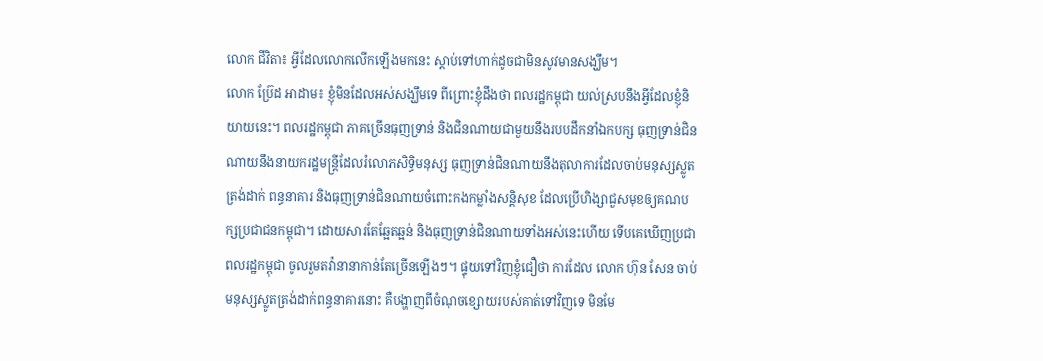លោក ជីវិតា៖ អ្វីដែលលោកលើកឡើងមកនេះ ស្តាប់ទៅហាក់ដូចជាមិនសូវមានសង្ឃឹម។
លោក ប្រ៊ែដ អាដាម៖ ខ្ញុំមិនដែលអស់សង្ឃឹមទេ ពីព្រោះខ្ញុំដឹងថា ពលរដ្ឋកម្ពុជា យល់ស្របនឹងអ្វីដែលខ្ញុំនិយាយនេះ។ ពលរដ្ឋកម្ពុជា ភាគច្រើនធុញទ្រាន់ និងជិនណាយជាមួយនឹងរបបដឹកនាំឯកបក្ស ធុញទ្រាន់ជិនណាយនឹងនាយករដ្ឋមន្ត្រីដែលរំលោភសិទ្ធិមនុស្ស ធុញទ្រាន់ជិនណាយនឹងតុលាការដែលចាប់មនុស្សស្លូតត្រង់ដាក់ ពន្ធនាគារ និងធុញទ្រាន់ជិនណាយចំពោះកងកម្លាំងសន្តិសុខ ដែលប្រើហិង្សាជួសមុខឲ្យគណបក្សប្រជាជនកម្ពុជា។ ដោយសារតែឆ្អែតឆ្អន់ និងធុញទ្រាន់ជិនណាយទាំងអស់នេះហើយ ទើបគេឃើញប្រជាពលរដ្ឋកម្ពុជា ចូលរួមតវ៉ានានាកាន់តែច្រើនឡើងៗ។ ផ្ទុយទៅវិញខ្ញុំជឿថា ការដែល លោក ហ៊ុន សែន ចាប់មនុស្សស្លូតត្រង់ដាក់ពន្ធនាគារនោះ គឺបង្ហាញពីចំណុចខ្សោយរបស់គាត់ទៅវិញទេ មិនមែ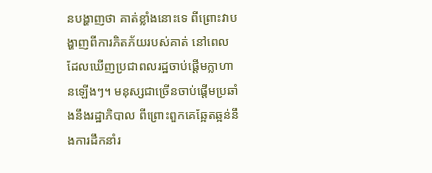នបង្ហាញថា គាត់ខ្លាំងនោះទេ ពីព្រោះវាបង្ហាញពីការភិតភ័យរបស់គាត់ នៅពេលដែលឃើញប្រជាពលរដ្ឋចាប់ផ្តើមក្លាហានឡើងៗ។ មនុស្សជាច្រើនចាប់ផ្ដើមប្រឆាំងនឹងរដ្ឋាភិបាល ពីព្រោះពួកគេឆ្អែតឆ្អន់នឹងការដឹកនាំរ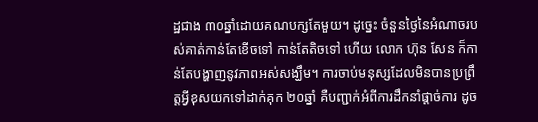ដ្ឋជាង ៣០ឆ្នាំដោយគណបក្សតែមួយ។ ដូច្នេះ ចំនួនថ្ងៃនៃអំណាចរបស់គាត់កាន់តែខើចទៅ កាន់តែតិចទៅ ហើយ លោក ហ៊ុន សែន ក៏កាន់តែបង្ហាញនូវភាពអស់សង្ឃឹម។ ការចាប់មនុស្សដែលមិនបានប្រព្រឹត្តអ្វីខុសយកទៅដាក់គុក ២០ឆ្នាំ គឺបញ្ជាក់អំពីការដឹកនាំផ្ដាច់ការ ដូច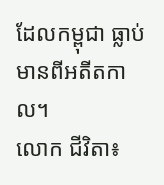ដែលកម្ពុជា ធ្លាប់មានពីអតីតកាល។
លោក ជីវិតា៖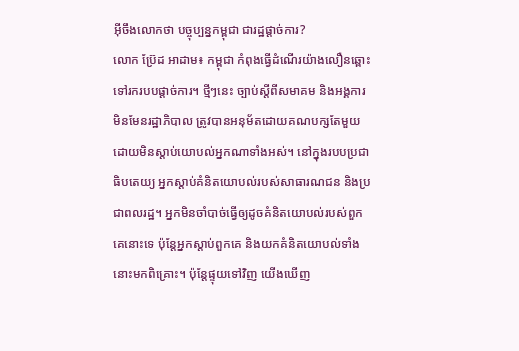អ៊ីចឹងលោកថា បច្ចុប្បន្នកម្ពុជា ជារដ្ឋផ្ដាច់ការ?
លោក ប្រ៊ែដ អាដាម៖ កម្ពុជា កំពុងធ្វើដំណើរយ៉ាងលឿនឆ្ពោះទៅរករបបផ្ដាច់ការ។ ថ្មីៗនេះ ច្បាប់ស្ដីពីសមាគម និងអង្គការមិនមែនរដ្ឋាភិបាល ត្រូវបានអនុម័តដោយគណបក្សតែមួយ ដោយមិនស្តាប់យោបល់អ្នកណាទាំងអស់។ នៅក្នុងរបបប្រជាធិបតេយ្យ អ្នកស្តាប់គំនិតយោបល់របស់សាធារណជន និងប្រជាពលរដ្ឋ។ អ្នកមិនចាំបាច់ធ្វើឲ្យដូចគំនិតយោបល់របស់ពួកគេនោះទេ ប៉ុន្តែអ្នកស្តាប់ពួកគេ និងយកគំនិតយោបល់ទាំងនោះមកពិគ្រោះ។ ប៉ុន្តែផ្ទុយទៅវិញ យើងឃើញ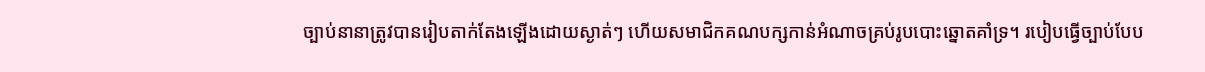ច្បាប់នានាត្រូវបានរៀបតាក់តែងឡើងដោយស្ងាត់ៗ ហើយសមាជិកគណបក្សកាន់អំណាចគ្រប់រូបបោះឆ្នោតគាំទ្រ។ របៀបធ្វើច្បាប់បែប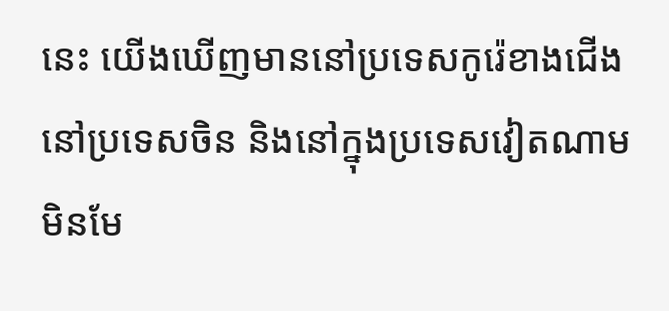នេះ យើងឃើញមាននៅប្រទេសកូរ៉េខាងជើង នៅប្រទេសចិន និងនៅក្នុងប្រទេសវៀតណាម មិនមែ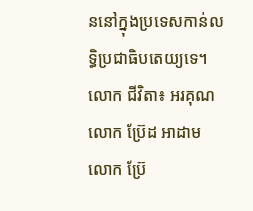ននៅក្នុងប្រទេសកាន់លទ្ធិប្រជាធិបតេយ្យទេ។
លោក ជីវិតា៖ អរគុណ លោក ប្រ៊ែដ អាដាម
លោក ប្រ៊ែ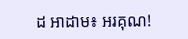ដ អាដាម៖ អរគុណ!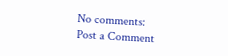No comments:
Post a Comment